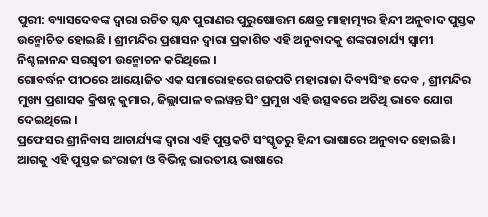ପୁରୀ: ବ୍ୟାସଦେବଙ୍କ ଦ୍ବାରା ରଚିତ ସ୍କନ୍ଧ ପୁରାଣର ପୁରୁଷୋତ୍ତମ କ୍ଷେତ୍ର ମାହାତ୍ମ୍ୟର ହିନ୍ଦୀ ଅନୁବାଦ ପୁସ୍ତକ ଉନ୍ମୋଚିତ ହୋଇଛି । ଶ୍ରୀମନ୍ଦିର ପ୍ରଶାସନ ଦ୍ବାରା ପ୍ରକାଶିତ ଏହି ଅନୁବାଦକୁ ଶଙ୍କରାଚାର୍ଯ୍ୟ ସ୍ବାମୀ ନିଶ୍ଚଳାନନ୍ଦ ସରସ୍ବତୀ ଉନ୍ମୋଚନ କରିଥିଲେ ।
ଗୋବର୍ଦ୍ଧନ ପୀଠରେ ଆୟୋଜିତ ଏକ ସମାରୋହରେ ଗଜପତି ମହାରାଜା ଦିବ୍ୟସିଂହ ଦେବ , ଶ୍ରୀମନ୍ଦିର ମୁଖ୍ୟ ପ୍ରଶାସକ କ୍ରିଷନ୍ନ କୁମାର, ଜିଲ୍ଲାପାଳ ବଲୱନ୍ତ ସିଂ ପ୍ରମୁଖ ଏହି ଉତ୍ସଵରେ ଅତିଥି ଭାବେ ଯୋଗ ଦେଇଥିଲେ ।
ପ୍ରଫେସର ଶ୍ରୀନିବାସ ଆଚାର୍ଯ୍ୟଙ୍କ ଦ୍ବାରା ଏହି ପୁସ୍ତକଟି ସଂସ୍କୃତରୁ ହିନ୍ଦୀ ଭାଷାରେ ଅନୁବାଦ ହୋଇଛି । ଆଗକୁ ଏହି ପୁସ୍ତକ ଇଂରାଜୀ ଓ ବିଭିନ୍ନ ଭାରତୀୟ ଭାଷାରେ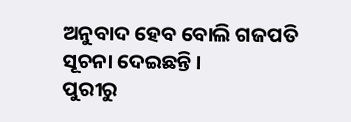ଅନୁବାଦ ହେବ ବୋଲି ଗଜପତି ସୂଚନା ଦେଇଛନ୍ତି ।
ପୁରୀରୁ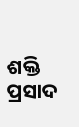ଶକ୍ତି ପ୍ରସାଦ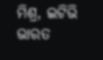ମିଶ୍ର, ଇଟିଭି ଭାରତ